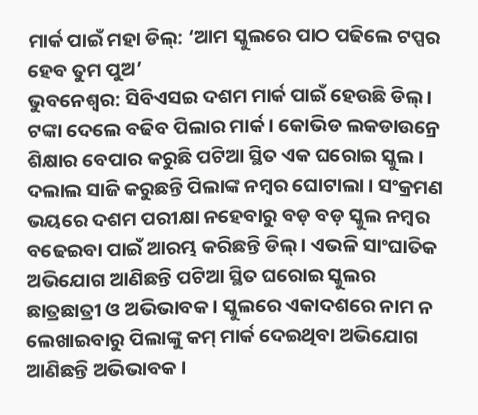ମାର୍କ ପାଇଁ ମହା ଡିଲ୍: ‘ଆମ ସ୍କୁଲରେ ପାଠ ପଢିଲେ ଟପ୍ପର ହେବ ତୁମ ପୁଅ’
ଭୁବନେଶ୍ୱର: ସିବିଏସଇ ଦଶମ ମାର୍କ ପାଇଁ ହେଉଛି ଡିଲ୍ । ଟଙ୍କା ଦେଲେ ବଢିବ ପିଲାର ମାର୍କ । କୋଭିଡ ଲକଡାଉନ୍ରେ ଶିକ୍ଷାର ବେପାର କରୁଛି ପଟିଆ ସ୍ଥିତ ଏକ ଘରୋଇ ସ୍କୁଲ । ଦଲାଲ ସାଜି କରୁଛନ୍ତି ପିଲାଙ୍କ ନମ୍ବର ଘୋଟାଲା । ସଂକ୍ରମଣ ଭୟରେ ଦଶମ ପରୀକ୍ଷା ନହେବାରୁ ବଡ଼ ବଡ଼ ସ୍କୁଲ ନମ୍ବର ବଢେଇବା ପାଇଁ ଆରମ୍ଭ କରିଛନ୍ତି ଡିଲ୍ । ଏଭଳି ସାଂଘାତିକ ଅଭିଯୋଗ ଆଣିଛନ୍ତି ପଟିଆ ସ୍ଥିତ ଘରୋଇ ସ୍କୁଲର ଛାତ୍ରଛାତ୍ରୀ ଓ ଅଭିଭାବକ । ସ୍କୁଲରେ ଏକାଦଶରେ ନାମ ନ ଲେଖାଇବାରୁ ପିଲାଙ୍କୁ କମ୍ ମାର୍କ ଦେଇଥିବା ଅଭିଯୋଗ ଆଣିଛନ୍ତି ଅଭିଭାବକ ।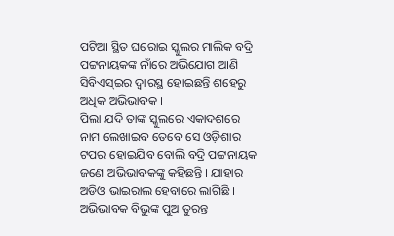ପଟିଆ ସ୍ଥିତ ଘରୋଇ ସ୍କୁଲର ମାଲିକ ବଦ୍ରି ପଟ୍ଟନାୟକଙ୍କ ନାଁରେ ଅଭିଯୋଗ ଆଣି ସିବିଏସ୍ଇର ଦ୍ବାରସ୍ଥ ହୋଇଛନ୍ତି ଶହେରୁ ଅଧିକ ଅଭିଭାବକ ।
ପିଲା ଯଦି ତାଙ୍କ ସ୍କୁଲରେ ଏକାଦଶରେ ନାମ ଲେଖାଇବ ତେବେ ସେ ଓଡ଼ିଶାର ଟପର ହୋଇଯିବ ବୋଲି ବଦ୍ରି ପଟ୍ଟନାୟକ ଜଣେ ଅଭିଭାବକଙ୍କୁ କହିଛନ୍ତି । ଯାହାର ଅଡିଓ ଭାଇରାଲ ହେବାରେ ଲାଗିଛି । ଅଭିଭାବକ ବିଭୁଙ୍କ ପୁଅ ତୁରନ୍ତ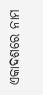ଏକାଦଶରେ ନାମ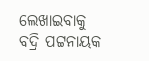ଲେଖାଇବାକୁ ବଦ୍ରି ପଟ୍ଟନାୟକ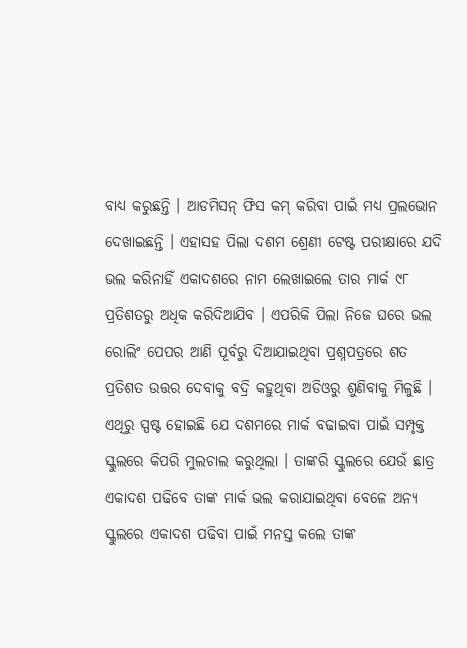ବାଧ୍ୟ କରୁଛନ୍ତି । ଆଡମିସନ୍ ଫିସ କମ୍ କରିବା ପାଇଁ ମଧ୍ୟ ପ୍ରଲଭୋନ ଦେଖାଇଛନ୍ତି । ଏହାସହ ପିଲା ଦଶମ ଶ୍ରେଣୀ ଟେଷ୍ଟ ପରୀକ୍ଷାରେ ଯଦି ଭଲ କରିନାହିଁ ଏକାଦଶରେ ନାମ ଲେଖାଇଲେ ତାର ମାର୍କ ୯୮ ପ୍ରତିଶତରୁ ଅଧିକ କରିଦିଆଯିବ । ଏପରିକି ପିଲା ନିଜେ ଘରେ ଭଲ ରୋଲିଂ ପେପର ଆଣି ପୂର୍ବରୁ ଦିଆଯାଇଥିବା ପ୍ରଶ୍ନପତ୍ରରେ ଶତ ପ୍ରତିଶତ ଉତ୍ତର ଦେବାକୁ ବଦ୍ରି କହୁଥିବା ଅଡିଓରୁ ଶୁଣିବାକୁ ମିଳୁଛି ।
ଏଥିରୁ ସ୍ପଷ୍ଟ ହୋଇଛି ଯେ ଦଶମରେ ମାର୍କ ବଢାଇବା ପାଇଁ ସମ୍ପୃକ୍ତ ସ୍କୁଲରେ କିପରି ମୁଲଚାଲ କରୁଥିଲା । ତାଙ୍କରି ସ୍କୁଲରେ ଯେଉଁ ଛାତ୍ର ଏକାଦଶ ପଢିବେ ତାଙ୍କ ମାର୍କ ଭଲ କରାଯାଇଥିବା ବେଳେ ଅନ୍ୟ ସ୍କୁଲରେ ଏକାଦଶ ପଢିବା ପାଇଁ ମନସ୍ତ କଲେ ତାଙ୍କ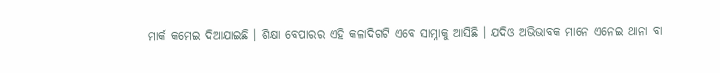ମାର୍କ କମେଇ ଦିଆଯାଇଛି । ଶିକ୍ଷା ବେପାରର ଏହି କଳାଦିଗଟି ଏବେ ସାମ୍ନାକୁ ଆସିଛି । ଯଦିଓ ଅଭିଭାବକ ମାନେ ଏନେଇ ଥାନା ବା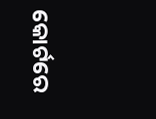କୋର୍ଟରେ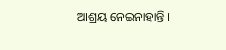ଆଶ୍ରୟ ନେଇନାହାନ୍ତି ।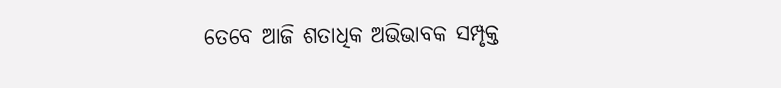ତେବେ ଆଜି ଶତାଧିକ ଅଭିଭାବକ ସମ୍ପୃକ୍ତ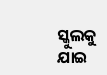ସ୍କୁଲକୁ ଯାଇ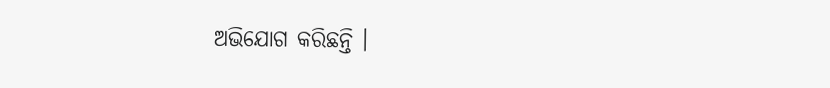ଅଭିଯୋଗ କରିଛନ୍ତି ।